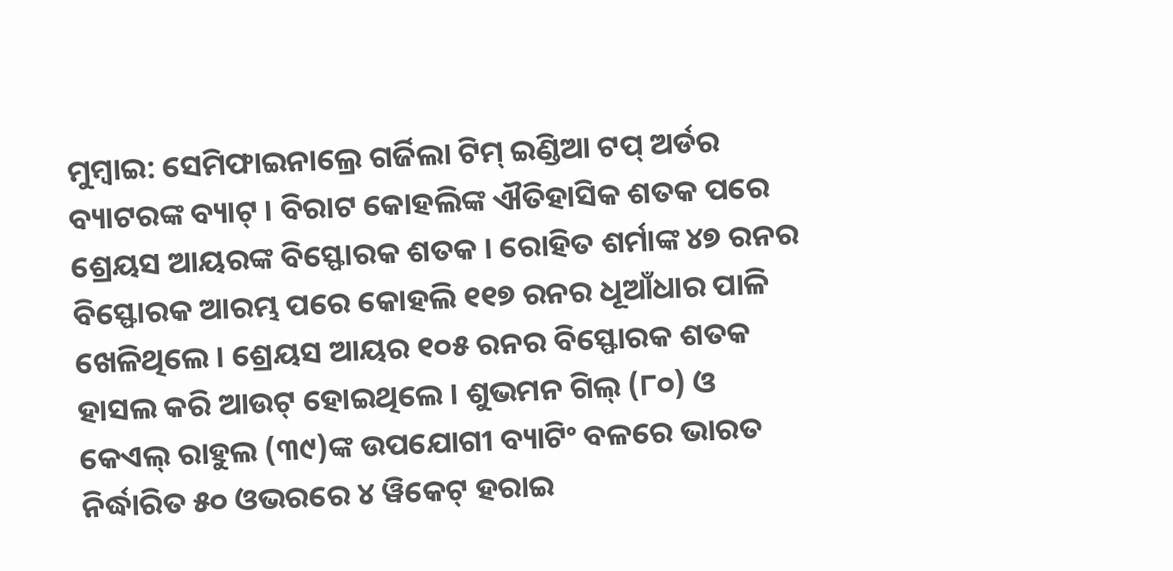ମୁମ୍ବାଇ: ସେମିଫାଇନାଲ୍ରେ ଗର୍ଜିଲା ଟିମ୍ ଇଣ୍ଡିଆ ଟପ୍ ଅର୍ଡର ବ୍ୟାଟରଙ୍କ ବ୍ୟାଟ୍ । ବିରାଟ କୋହଲିଙ୍କ ଐତିହାସିକ ଶତକ ପରେ ଶ୍ରେୟସ ଆୟରଙ୍କ ବିସ୍ଫୋରକ ଶତକ । ରୋହିତ ଶର୍ମାଙ୍କ ୪୭ ରନର ବିସ୍ଫୋରକ ଆରମ୍ଭ ପରେ କୋହଲି ୧୧୭ ରନର ଧୂଆଁଧାର ପାଳି ଖେଳିଥିଲେ । ଶ୍ରେୟସ ଆୟର ୧୦୫ ରନର ବିସ୍ଫୋରକ ଶତକ ହାସଲ କରି ଆଉଟ୍ ହୋଇଥିଲେ । ଶୁଭମନ ଗିଲ୍ (୮୦) ଓ କେଏଲ୍ ରାହୁଲ (୩୯)ଙ୍କ ଉପଯୋଗୀ ବ୍ୟାଟିଂ ବଳରେ ଭାରତ ନିର୍ଦ୍ଧାରିତ ୫୦ ଓଭରରେ ୪ ୱିକେଟ୍ ହରାଇ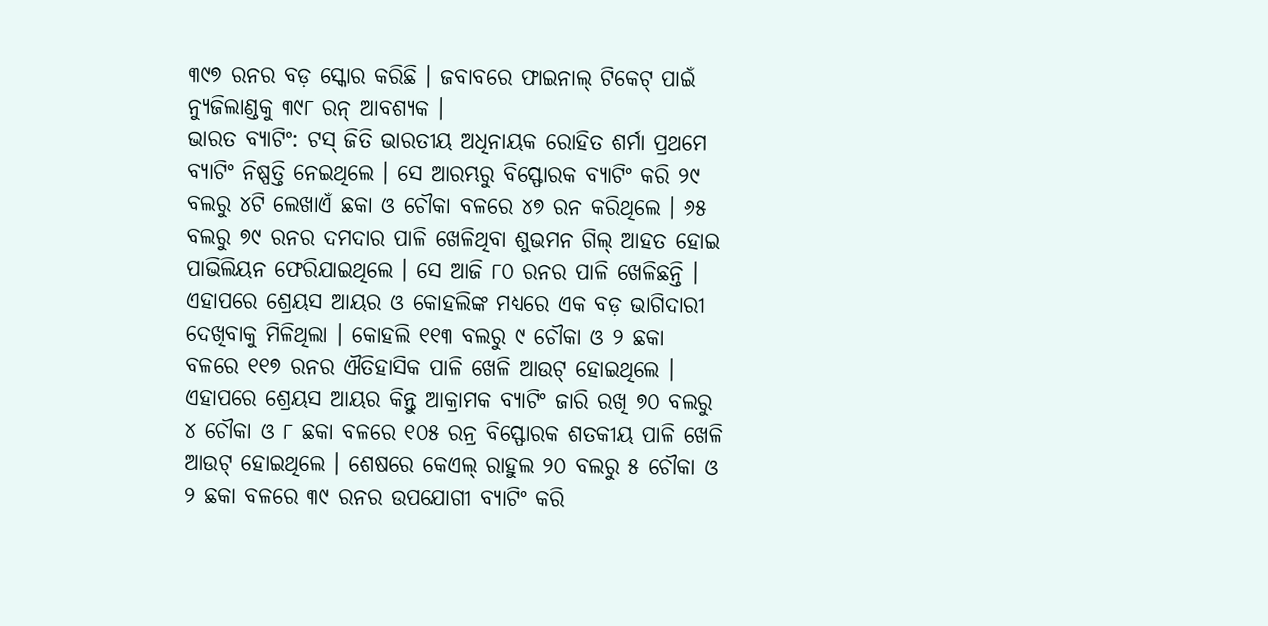୩୯୭ ରନର ବଡ଼ ସ୍କୋର କରିଛି । ଜବାବରେ ଫାଇନାଲ୍ ଟିକେଟ୍ ପାଇଁ ନ୍ୟୁଜିଲାଣ୍ଡକୁ ୩୯୮ ରନ୍ ଆବଶ୍ୟକ ।
ଭାରତ ବ୍ୟାଟିଂ: ଟସ୍ ଜିତି ଭାରତୀୟ ଅଧିନାୟକ ରୋହିତ ଶର୍ମା ପ୍ରଥମେ ବ୍ୟାଟିଂ ନିଷ୍ପତ୍ତି ନେଇଥିଲେ । ସେ ଆରମ୍ଭରୁ ବିସ୍ଫୋରକ ବ୍ୟାଟିଂ କରି ୨୯ ବଲରୁ ୪ଟି ଲେଖାଏଁ ଛକା ଓ ଚୌକା ବଳରେ ୪୭ ରନ କରିଥିଲେ । ୬୫ ବଲରୁ ୭୯ ରନର ଦମଦାର ପାଳି ଖେଳିଥିବା ଶୁଭମନ ଗିଲ୍ ଆହତ ହୋଇ ପାଭିଲିୟନ ଫେରିଯାଇଥିଲେ । ସେ ଆଜି ୮୦ ରନର ପାଳି ଖେଳିଛନ୍ତି । ଏହାପରେ ଶ୍ରେୟସ ଆୟର ଓ କୋହଲିଙ୍କ ମଧ୍ୟରେ ଏକ ବଡ଼ ଭାଗିଦାରୀ ଦେଖିବାକୁ ମିଳିଥିଲା । କୋହଲି ୧୧୩ ବଲରୁ ୯ ଚୌକା ଓ ୨ ଛକା ବଳରେ ୧୧୭ ରନର ଐତିହାସିକ ପାଳି ଖେଳି ଆଉଟ୍ ହୋଇଥିଲେ । ଏହାପରେ ଶ୍ରେୟସ ଆୟର କିନ୍ତୁ ଆକ୍ରାମକ ବ୍ୟାଟିଂ ଜାରି ରଖି ୭୦ ବଲରୁ ୪ ଚୌକା ଓ ୮ ଛକା ବଳରେ ୧୦୫ ରନ୍ର ବିସ୍ଫୋରକ ଶତକୀୟ ପାଳି ଖେଳି ଆଉଟ୍ ହୋଇଥିଲେ । ଶେଷରେ କେଏଲ୍ ରାହୁଲ ୨୦ ବଲରୁ ୫ ଚୌକା ଓ ୨ ଛକା ବଳରେ ୩୯ ରନର ଉପଯୋଗୀ ବ୍ୟାଟିଂ କରି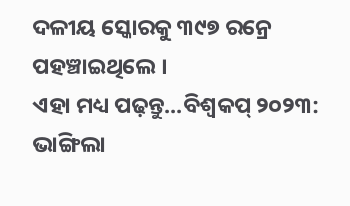ଦଳୀୟ ସ୍କୋରକୁ ୩୯୭ ରନ୍ରେ ପହଞ୍ଚାଇଥିଲେ ।
ଏହା ମଧ୍ୟ ପଢ଼ନ୍ତୁ...ବିଶ୍ବକପ୍ ୨୦୨୩: ଭାଙ୍ଗିଲା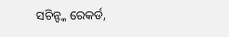ସଚିନ୍ଙ୍କ ରେକର୍ଡ,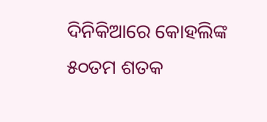ଦିନିକିଆରେ କୋହଲିଙ୍କ ୫୦ତମ ଶତକ